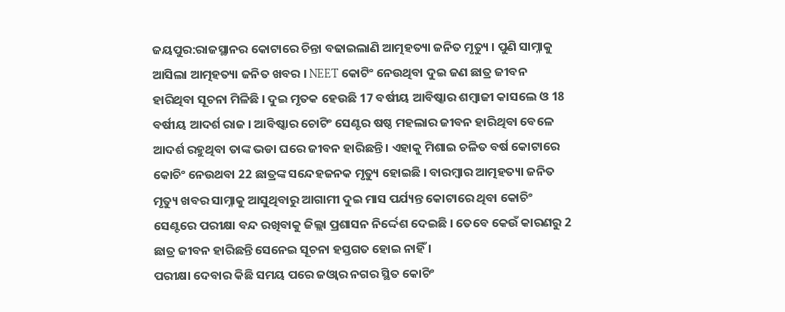ଜୟପୁର:ରାଜସ୍ଥାନର କୋଟାରେ ଚିନ୍ତା ବଢାଇଲାଣି ଆତ୍ମହତ୍ୟା ଜନିତ ମୃତ୍ୟୁ । ପୁଣି ସାମ୍ନାକୁ ଆସିଲା ଆତ୍ମହତ୍ୟା ଜନିତ ଖବର । NEET କୋଟିଂ ନେଉଥିବା ଦୁଇ ଜଣ ଛାତ୍ର ଜୀବନ ହାରିଥିବା ସୂଚନା ମିଳିଛି । ଦୁଇ ମୃତକ ହେଉଛି 17 ବର୍ଷୀୟ ଆବିଷ୍କାର ଶମ୍ବାଜୀ କାସଲେ ଓ 18 ବର୍ଷୀୟ ଆଦର୍ଶ ରାଜ । ଆବିଷ୍କାର ଚୋଟିଂ ସେଣ୍ଟର ଷଷ୍ଠ ମହଲାର ଜୀବନ ହାରିଥିବା ବେଳେ ଆଦର୍ଶ ରହୁଥିବା ତାଙ୍କ ଭଡା ଘରେ ଜୀବନ ହାରିଛନ୍ତି । ଏହାକୁ ମିଶାଇ ଚଳିତ ବର୍ଷ କୋଟାରେ କୋଚିଂ ନେଉଥବା 22 ଛାତ୍ରଙ୍କ ସନ୍ଦେହଜନକ ମୃତ୍ୟୁ ହୋଇଛି । ବାରମ୍ବାର ଆତ୍ମହତ୍ୟା ଜନିତ ମୃତ୍ୟୁ ଖବର ସାମ୍ନାକୁ ଆସୁଥିବାରୁ ଆଗାମୀ ଦୁଇ ମାସ ପର୍ଯ୍ୟନ୍ତ କୋଟାରେ ଥିବା କୋଚିଂ ସେଣ୍ଟରେ ପରୀକ୍ଷା ବନ୍ଦ ରଖିବାକୁ ଜିଲ୍ଲା ପ୍ରଶାସନ ନିର୍ଦ୍ଦେଶ ଦେଇଛି । ତେବେ କେଉଁ କାରଣରୁ 2 ଛାତ୍ର ଜୀବନ ହାରିଛନ୍ତି ସେନେଇ ସୂଚନା ହସ୍ତଗତ ହୋଇ ନାହିଁ ।
ପରୀକ୍ଷା ଦେବାର କିଛି ସମୟ ପରେ ଜଓ୍ବାର ନଗର ସ୍ଥିତ କୋଚିଂ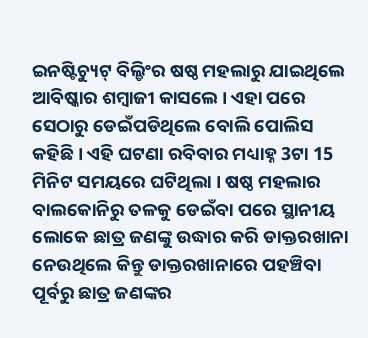ଇନଷ୍ଟିଚ୍ୟୁଟ୍ ବିଲ୍ଡିଂର ଷଷ୍ଠ ମହଲାରୁ ଯାଇଥିଲେ ଆବିଷ୍କାର ଶମ୍ବାଜୀ କାସଲେ । ଏହା ପରେ ସେଠାରୁ ଡେଇଁପଡିଥିଲେ ବୋଲି ପୋଲିସ କହିଛି । ଏହି ଘଟଣା ରବିବାର ମଧ୍ୟାହ୍ନ 3ଟା 15 ମିନିଟ ସମୟରେ ଘଟିଥିଲା । ଷଷ୍ଠ ମହଲାର ବାଲକୋନିରୁ ତଳକୁ ଡେଇଁବା ପରେ ସ୍ଥାନୀୟ ଲୋକେ ଛାତ୍ର ଜଣଙ୍କୁ ଉଦ୍ଧାର କରି ଡାକ୍ତରଖାନା ନେଉଥିଲେ କିନ୍ତୁ ଡାକ୍ତରଖାନାରେ ପହଞ୍ଚିବା ପୂର୍ବରୁ ଛାତ୍ର ଜଣଙ୍କର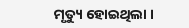ମୃତ୍ୟୁ ହୋଇଥିଲା ।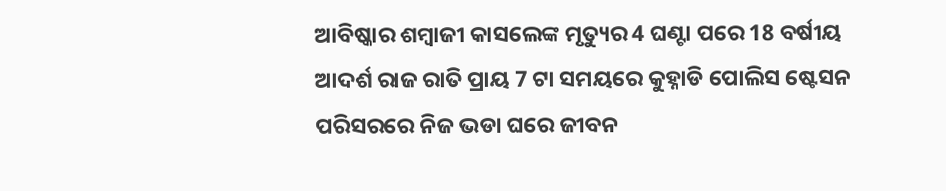ଆବିଷ୍କାର ଶମ୍ବାଜୀ କାସଲେଙ୍କ ମୃତ୍ୟୁର 4 ଘଣ୍ଟା ପରେ 18 ବର୍ଷୀୟ ଆଦର୍ଶ ରାଜ ରାତି ପ୍ରାୟ 7 ଟା ସମୟରେ କୁହ୍ନାଡି ପୋଲିସ ଷ୍ଟେସନ ପରିସରରେ ନିଜ ଭଡା ଘରେ ଜୀବନ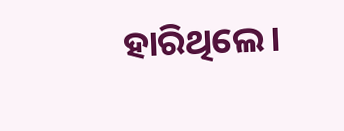ହାରିଥିଲେ।